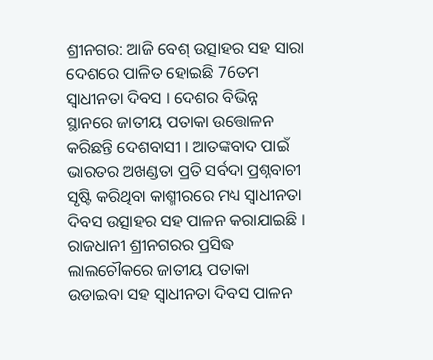ଶ୍ରୀନଗର: ଆଜି ବେଶ୍ ଉତ୍ସାହର ସହ ସାରା ଦେଶରେ ପାଳିତ ହୋଇଛି 76ତମ ସ୍ବାଧୀନତା ଦିବସ । ଦେଶର ବିଭିନ୍ନ ସ୍ଥାନରେ ଜାତୀୟ ପତାକା ଉତ୍ତୋଳନ କରିଛନ୍ତି ଦେଶବାସୀ । ଆତଙ୍କବାଦ ପାଇଁ ଭାରତର ଅଖଣ୍ଡତା ପ୍ରତି ସର୍ବଦା ପ୍ରଶ୍ନବାଚୀ ସୃଷ୍ଟି କରିଥିବା କାଶ୍ମୀରରେ ମଧ୍ୟ ସ୍ବାଧୀନତା ଦିବସ ଉତ୍ସାହର ସହ ପାଳନ କରାଯାଇଛି । ରାଜଧାନୀ ଶ୍ରୀନଗରର ପ୍ରସିଦ୍ଧ ଲାଲଚୌକରେ ଜାତୀୟ ପତାକା ଉଡାଇବା ସହ ସ୍ବାଧୀନତା ଦିବସ ପାଳନ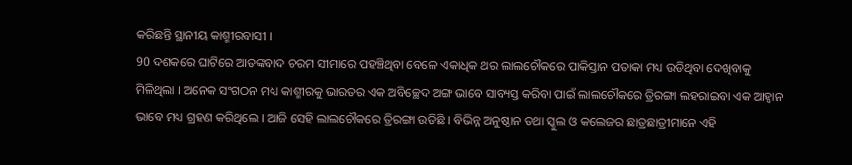କରିଛନ୍ତି ସ୍ଥାନୀୟ କାଶ୍ମୀରବାସୀ ।
90 ଦଶକରେ ଘାଟିରେ ଆତଙ୍କବାଦ ଚରମ ସୀମାରେ ପହଞ୍ଚିଥିବା ବେଳେ ଏକାଧିକ ଥର ଲାଲଚୌକରେ ପାକିସ୍ତାନ ପତାକା ମଧ୍ୟ ଉଡିଥିବା ଦେଖିବାକୁ ମିଳିଥିଲା । ଅନେକ ସଂଗଠନ ମଧ୍ୟ କାଶ୍ମୀରକୁ ଭାରତର ଏକ ଅବିଚ୍ଛେଦ ଅଙ୍ଗ ଭାବେ ସାବ୍ୟସ୍ତ କରିବା ପାଇଁ ଲାଲଚୌକରେ ତ୍ରିରଙ୍ଗା ଲହରାଇବା ଏକ ଆହ୍ବାନ ଭାବେ ମଧ୍ୟ ଗ୍ରହଣ କରିଥିଲେ । ଆଜି ସେହି ଲାଲଚୌକରେ ତ୍ରିରଙ୍ଗା ଉଡିଛି । ବିଭିନ୍ନ ଅନୁଷ୍ଠାନ ତଥା ସ୍କୁଲ ଓ କଲେଜର ଛାତ୍ରଛାତ୍ରୀମାନେ ଏହି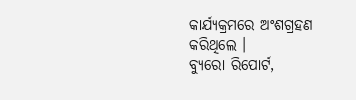କାର୍ଯ୍ୟକ୍ରମରେ ଅଂଶଗ୍ରହଣ କରିଥିଲେ ।
ବ୍ୟୁରୋ ରିପୋର୍ଟ,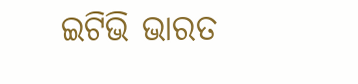ଇଟିଭି ଭାରତ